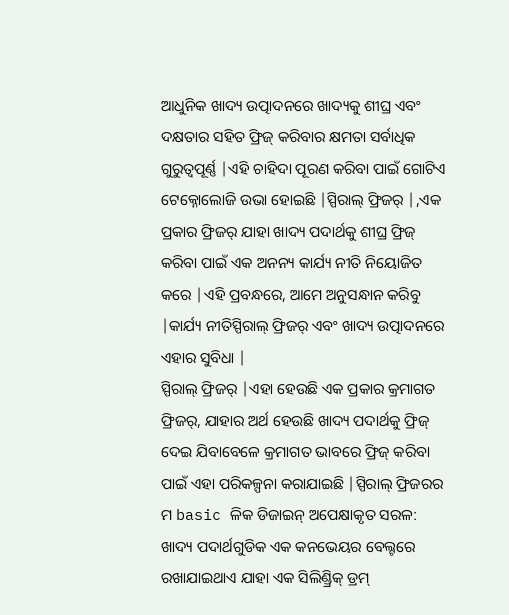ଆଧୁନିକ ଖାଦ୍ୟ ଉତ୍ପାଦନରେ ଖାଦ୍ୟକୁ ଶୀଘ୍ର ଏବଂ ଦକ୍ଷତାର ସହିତ ଫ୍ରିଜ୍ କରିବାର କ୍ଷମତା ସର୍ବାଧିକ ଗୁରୁତ୍ୱପୂର୍ଣ୍ଣ |ଏହି ଚାହିଦା ପୂରଣ କରିବା ପାଇଁ ଗୋଟିଏ ଟେକ୍ନୋଲୋଜି ଉଭା ହୋଇଛି |ସ୍ପିରାଲ୍ ଫ୍ରିଜର୍ |,ଏକ ପ୍ରକାର ଫ୍ରିଜର୍ ଯାହା ଖାଦ୍ୟ ପଦାର୍ଥକୁ ଶୀଘ୍ର ଫ୍ରିଜ୍ କରିବା ପାଇଁ ଏକ ଅନନ୍ୟ କାର୍ଯ୍ୟ ନୀତି ନିୟୋଜିତ କରେ |ଏହି ପ୍ରବନ୍ଧରେ, ଆମେ ଅନୁସନ୍ଧାନ କରିବୁ |କାର୍ଯ୍ୟ ନୀତିସ୍ପିରାଲ୍ ଫ୍ରିଜର୍ ଏବଂ ଖାଦ୍ୟ ଉତ୍ପାଦନରେ ଏହାର ସୁବିଧା |
ସ୍ପିରାଲ୍ ଫ୍ରିଜର୍ |ଏହା ହେଉଛି ଏକ ପ୍ରକାର କ୍ରମାଗତ ଫ୍ରିଜର୍, ଯାହାର ଅର୍ଥ ହେଉଛି ଖାଦ୍ୟ ପଦାର୍ଥକୁ ଫ୍ରିଜ୍ ଦେଇ ଯିବାବେଳେ କ୍ରମାଗତ ଭାବରେ ଫ୍ରିଜ୍ କରିବା ପାଇଁ ଏହା ପରିକଳ୍ପନା କରାଯାଇଛି |ସ୍ପିରାଲ୍ ଫ୍ରିଜରର ମ basic ଳିକ ଡିଜାଇନ୍ ଅପେକ୍ଷାକୃତ ସରଳ: ଖାଦ୍ୟ ପଦାର୍ଥଗୁଡିକ ଏକ କନଭେୟର ବେଲ୍ଟରେ ରଖାଯାଇଥାଏ ଯାହା ଏକ ସିଲିଣ୍ଡ୍ରିକ୍ ଡ୍ରମ୍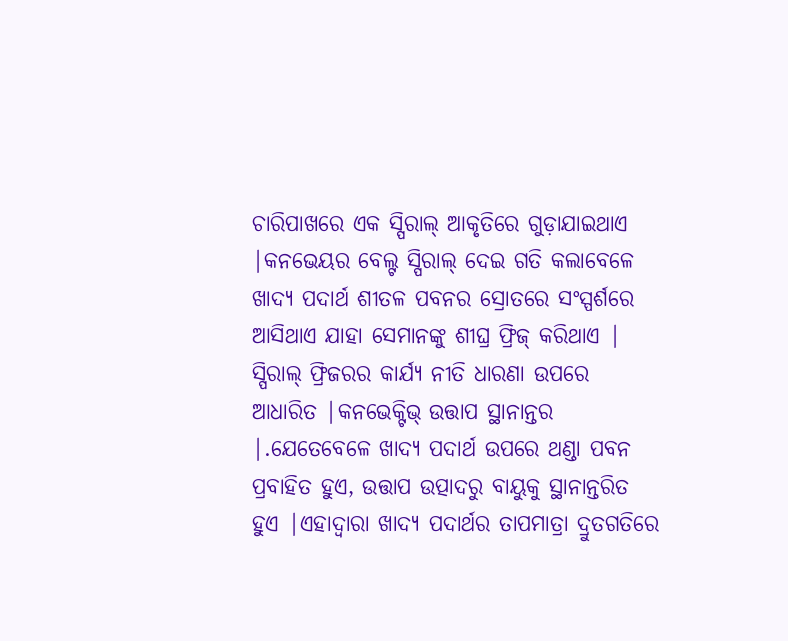ଚାରିପାଖରେ ଏକ ସ୍ପିରାଲ୍ ଆକୃତିରେ ଗୁଡ଼ାଯାଇଥାଏ |କନଭେୟର ବେଲ୍ଟ ସ୍ପିରାଲ୍ ଦେଇ ଗତି କଲାବେଳେ ଖାଦ୍ୟ ପଦାର୍ଥ ଶୀତଳ ପବନର ସ୍ରୋତରେ ସଂସ୍ପର୍ଶରେ ଆସିଥାଏ ଯାହା ସେମାନଙ୍କୁ ଶୀଘ୍ର ଫ୍ରିଜ୍ କରିଥାଏ |
ସ୍ପିରାଲ୍ ଫ୍ରିଜରର କାର୍ଯ୍ୟ ନୀତି ଧାରଣା ଉପରେ ଆଧାରିତ |କନଭେକ୍ଟିଭ୍ ଉତ୍ତାପ ସ୍ଥାନାନ୍ତର |.ଯେତେବେଳେ ଖାଦ୍ୟ ପଦାର୍ଥ ଉପରେ ଥଣ୍ଡା ପବନ ପ୍ରବାହିତ ହୁଏ, ଉତ୍ତାପ ଉତ୍ପାଦରୁ ବାୟୁକୁ ସ୍ଥାନାନ୍ତରିତ ହୁଏ |ଏହାଦ୍ୱାରା ଖାଦ୍ୟ ପଦାର୍ଥର ତାପମାତ୍ରା ଦ୍ରୁତଗତିରେ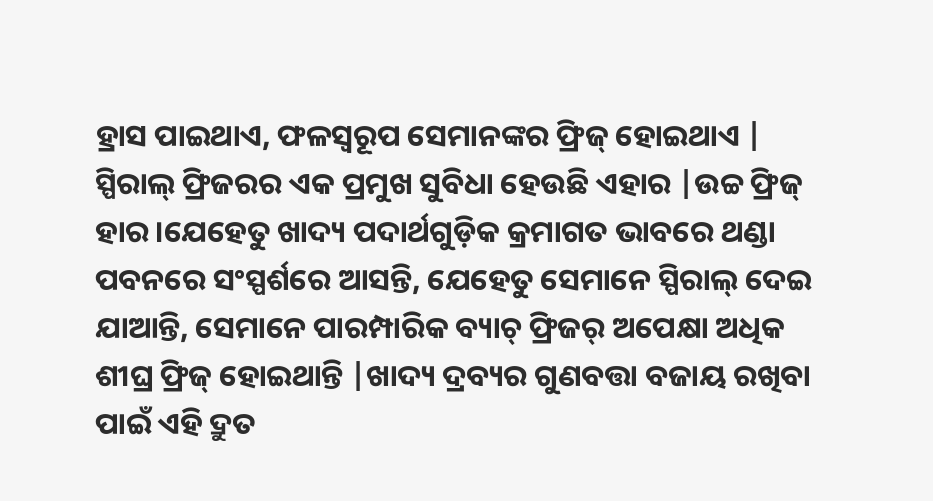ହ୍ରାସ ପାଇଥାଏ, ଫଳସ୍ୱରୂପ ସେମାନଙ୍କର ଫ୍ରିଜ୍ ହୋଇଥାଏ |
ସ୍ପିରାଲ୍ ଫ୍ରିଜରର ଏକ ପ୍ରମୁଖ ସୁବିଧା ହେଉଛି ଏହାର |ଉଚ୍ଚ ଫ୍ରିଜ୍ ହାର।ଯେହେତୁ ଖାଦ୍ୟ ପଦାର୍ଥଗୁଡ଼ିକ କ୍ରମାଗତ ଭାବରେ ଥଣ୍ଡା ପବନରେ ସଂସ୍ପର୍ଶରେ ଆସନ୍ତି, ଯେହେତୁ ସେମାନେ ସ୍ପିରାଲ୍ ଦେଇ ଯାଆନ୍ତି, ସେମାନେ ପାରମ୍ପାରିକ ବ୍ୟାଚ୍ ଫ୍ରିଜର୍ ଅପେକ୍ଷା ଅଧିକ ଶୀଘ୍ର ଫ୍ରିଜ୍ ହୋଇଥାନ୍ତି |ଖାଦ୍ୟ ଦ୍ରବ୍ୟର ଗୁଣବତ୍ତା ବଜାୟ ରଖିବା ପାଇଁ ଏହି ଦ୍ରୁତ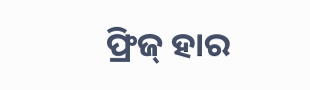ଫ୍ରିଜ୍ ହାର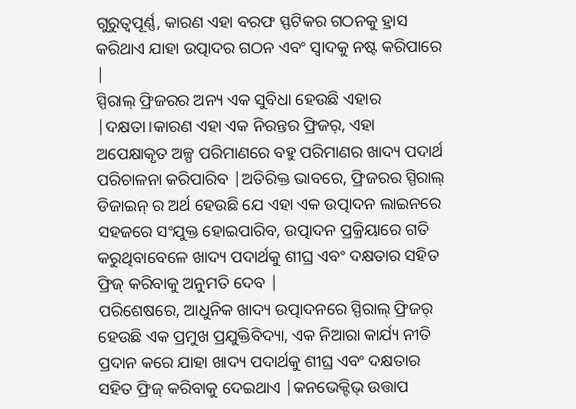ଗୁରୁତ୍ୱପୂର୍ଣ୍ଣ, କାରଣ ଏହା ବରଫ ସ୍ଫଟିକର ଗଠନକୁ ହ୍ରାସ କରିଥାଏ ଯାହା ଉତ୍ପାଦର ଗଠନ ଏବଂ ସ୍ବାଦକୁ ନଷ୍ଟ କରିପାରେ |
ସ୍ପିରାଲ୍ ଫ୍ରିଜରର ଅନ୍ୟ ଏକ ସୁବିଧା ହେଉଛି ଏହାର |ଦକ୍ଷତା।କାରଣ ଏହା ଏକ ନିରନ୍ତର ଫ୍ରିଜର୍, ଏହା ଅପେକ୍ଷାକୃତ ଅଳ୍ପ ପରିମାଣରେ ବହୁ ପରିମାଣର ଖାଦ୍ୟ ପଦାର୍ଥ ପରିଚାଳନା କରିପାରିବ |ଅତିରିକ୍ତ ଭାବରେ, ଫ୍ରିଜରର ସ୍ପିରାଲ୍ ଡିଜାଇନ୍ ର ଅର୍ଥ ହେଉଛି ଯେ ଏହା ଏକ ଉତ୍ପାଦନ ଲାଇନରେ ସହଜରେ ସଂଯୁକ୍ତ ହୋଇପାରିବ, ଉତ୍ପାଦନ ପ୍ରକ୍ରିୟାରେ ଗତି କରୁଥିବାବେଳେ ଖାଦ୍ୟ ପଦାର୍ଥକୁ ଶୀଘ୍ର ଏବଂ ଦକ୍ଷତାର ସହିତ ଫ୍ରିଜ୍ କରିବାକୁ ଅନୁମତି ଦେବ |
ପରିଶେଷରେ, ଆଧୁନିକ ଖାଦ୍ୟ ଉତ୍ପାଦନରେ ସ୍ପିରାଲ୍ ଫ୍ରିଜର୍ ହେଉଛି ଏକ ପ୍ରମୁଖ ପ୍ରଯୁକ୍ତିବିଦ୍ୟା, ଏକ ନିଆରା କାର୍ଯ୍ୟ ନୀତି ପ୍ରଦାନ କରେ ଯାହା ଖାଦ୍ୟ ପଦାର୍ଥକୁ ଶୀଘ୍ର ଏବଂ ଦକ୍ଷତାର ସହିତ ଫ୍ରିଜ୍ କରିବାକୁ ଦେଇଥାଏ |କନଭେକ୍ଟିଭ୍ ଉତ୍ତାପ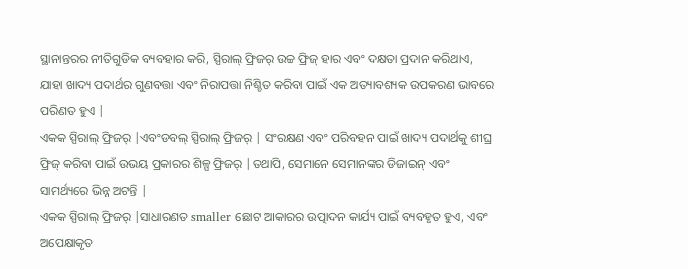ସ୍ଥାନାନ୍ତରର ନୀତିଗୁଡିକ ବ୍ୟବହାର କରି, ସ୍ପିରାଲ୍ ଫ୍ରିଜର୍ ଉଚ୍ଚ ଫ୍ରିଜ୍ ହାର ଏବଂ ଦକ୍ଷତା ପ୍ରଦାନ କରିଥାଏ, ଯାହା ଖାଦ୍ୟ ପଦାର୍ଥର ଗୁଣବତ୍ତା ଏବଂ ନିରାପତ୍ତା ନିଶ୍ଚିତ କରିବା ପାଇଁ ଏକ ଅତ୍ୟାବଶ୍ୟକ ଉପକରଣ ଭାବରେ ପରିଣତ ହୁଏ |
ଏକକ ସ୍ପିରାଲ୍ ଫ୍ରିଜର୍ |ଏବଂଡବଲ୍ ସ୍ପିରାଲ୍ ଫ୍ରିଜର୍ | ସଂରକ୍ଷଣ ଏବଂ ପରିବହନ ପାଇଁ ଖାଦ୍ୟ ପଦାର୍ଥକୁ ଶୀଘ୍ର ଫ୍ରିଜ୍ କରିବା ପାଇଁ ଉଭୟ ପ୍ରକାରର ଶିଳ୍ପ ଫ୍ରିଜର୍ |ତଥାପି, ସେମାନେ ସେମାନଙ୍କର ଡିଜାଇନ୍ ଏବଂ ସାମର୍ଥ୍ୟରେ ଭିନ୍ନ ଅଟନ୍ତି |
ଏକକ ସ୍ପିରାଲ୍ ଫ୍ରିଜର୍ |ସାଧାରଣତ smaller ଛୋଟ ଆକାରର ଉତ୍ପାଦନ କାର୍ଯ୍ୟ ପାଇଁ ବ୍ୟବହୃତ ହୁଏ, ଏବଂ ଅପେକ୍ଷାକୃତ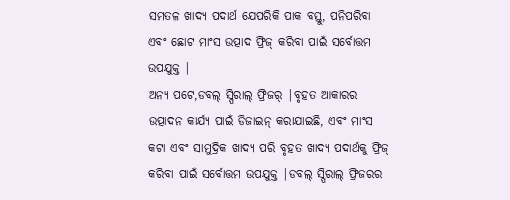ସମତଳ ଖାଦ୍ୟ ପଦାର୍ଥ ଯେପରିକି ପାକ ବସ୍ତୁ, ପନିପରିବା ଏବଂ ଛୋଟ ମାଂସ ଉତ୍ପାଦ ଫ୍ରିଜ୍ କରିବା ପାଇଁ ସର୍ବୋତ୍ତମ ଉପଯୁକ୍ତ |
ଅନ୍ୟ ପଟେ,ଡବଲ୍ ସ୍ପିରାଲ୍ ଫ୍ରିଜର୍ |ବୃହତ ଆକାରର ଉତ୍ପାଦନ କାର୍ଯ୍ୟ ପାଇଁ ଡିଜାଇନ୍ କରାଯାଇଛି, ଏବଂ ମାଂସ କଟା ଏବଂ ସାମୁଦ୍ରିକ ଖାଦ୍ୟ ପରି ବୃହତ ଖାଦ୍ୟ ପଦାର୍ଥକୁ ଫ୍ରିଜ୍ କରିବା ପାଇଁ ସର୍ବୋତ୍ତମ ଉପଯୁକ୍ତ |ଡବଲ୍ ସ୍ପିରାଲ୍ ଫ୍ରିଜରର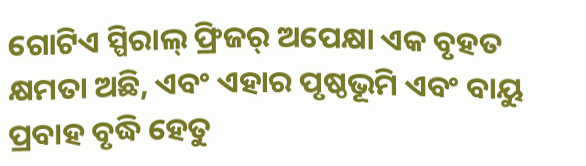ଗୋଟିଏ ସ୍ପିରାଲ୍ ଫ୍ରିଜର୍ ଅପେକ୍ଷା ଏକ ବୃହତ କ୍ଷମତା ଅଛି, ଏବଂ ଏହାର ପୃଷ୍ଠଭୂମି ଏବଂ ବାୟୁ ପ୍ରବାହ ବୃଦ୍ଧି ହେତୁ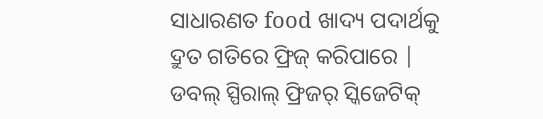ସାଧାରଣତ food ଖାଦ୍ୟ ପଦାର୍ଥକୁ ଦ୍ରୁତ ଗତିରେ ଫ୍ରିଜ୍ କରିପାରେ |
ଡବଲ୍ ସ୍ପିରାଲ୍ ଫ୍ରିଜର୍ ସ୍କିଜେଟିକ୍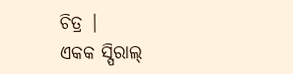ଚିତ୍ର |
ଏକକ ସ୍ପିରାଲ୍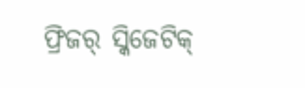ଫ୍ରିଜର୍ ସ୍କିଜେଟିକ୍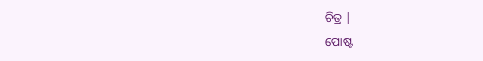ଚିତ୍ର |
ପୋଷ୍ଟ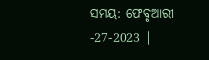ସମୟ: ଫେବୃଆରୀ -27-2023 |